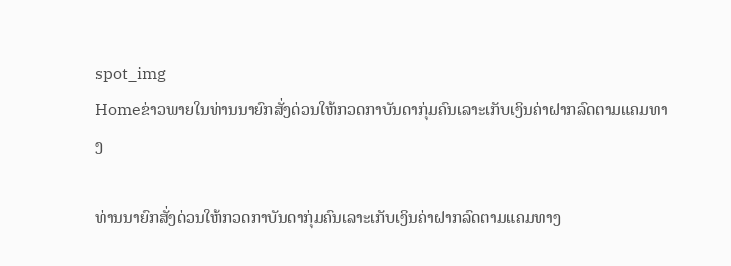spot_img
Homeຂ່າວພາຍໃນທ່ານນາຍົກສັ່ງດ່ວນໃຫ້ກວດກາບັນດາກຸ່ມຄົນເລາະເກັບເງິນຄ່າຝາກລົດຕາມແຄມທາງ

ທ່ານນາຍົກສັ່ງດ່ວນໃຫ້ກວດກາບັນດາກຸ່ມຄົນເລາະເກັບເງິນຄ່າຝາກລົດຕາມແຄມທາງ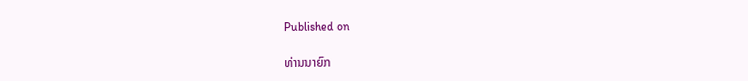Published on

ທ່ານນາຍົກ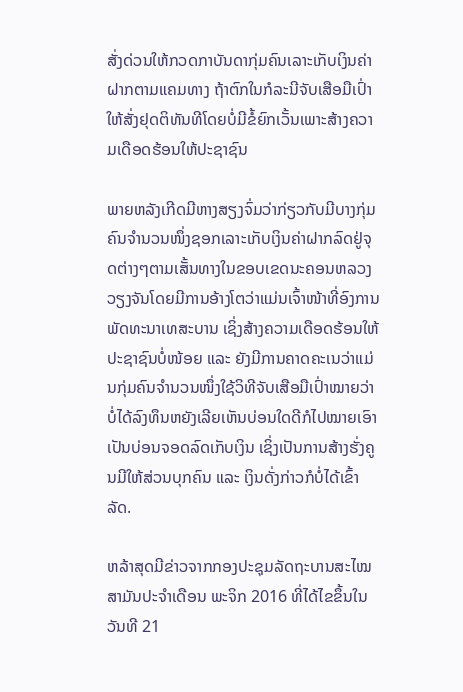ສັ່ງດ່ວນໃຫ້ກວດກາບັນດາກຸ່ມຄົນເລາະເກັບເງິນຄ່າຝາກຕາມແຄມທາງ ຖ້າຕົກໃນກໍລະນີຈັບເສືອມືເປົ່າໃຫ້ສັ່ງຢຸດຕິທັນທີໂດຍບໍ່ມີຂໍ້ຍົກເວັ້ນເພາະສ້າງຄວາມເດືອດຮ້ອນໃຫ້ປະຊາຊົນ

ພາຍຫລັງເກີດມີຫາງສຽງຈົ່ມວ່າກ່ຽວກັບມີບາງກຸ່ມຄົນຈໍານວນໜຶ່ງຊອກເລາະເກັບເງິນຄ່າຝາກລົດຢູ່ຈຸດຕ່າງໆຕາມເສັ້ນທາງໃນຂອບເຂດນະຄອນຫລວງວຽງຈັນໂດຍມີການອ້າງໂຕວ່າແມ່ນເຈົ້າໜ້າທີ່ອົງການພັດທະນາເທສະບານ ເຊິ່ງສ້າງຄວາມເດືອດຮ້ອນໃຫ້ປະຊາຊົນບໍ່ໜ້ອຍ ແລະ ຍັງມີການຄາດຄະເນວ່າແມ່ນກຸ່ມຄົນຈໍານວນໜຶ່ງໃຊ້ວິທີຈັບເສືອມືເປົ່າໝາຍວ່າບໍ່ໄດ້ລົງທຶນຫຍັງເລີຍເຫັນບ່ອນໃດດີກໍໄປໝາຍເອົາເປັນບ່ອນຈອດລົດເກັບເງິນ ເຊິ່ງເປັນການສ້າງຮັ່ງຄູນມີໃຫ້ສ່ວນບຸກຄົນ ແລະ ເງິນດັ່ງກ່າວກໍບໍ່ໄດ້ເຂົ້າລັດ.

ຫລ້າສຸດມີຂ່າວຈາກກອງປະຊຸມລັດຖະບານສະໄໝສາມັນປະຈໍາເດືອນ ພະຈິກ 2016 ທີ່ໄດ້ໄຂຂຶ້ນໃນວັນທີ 21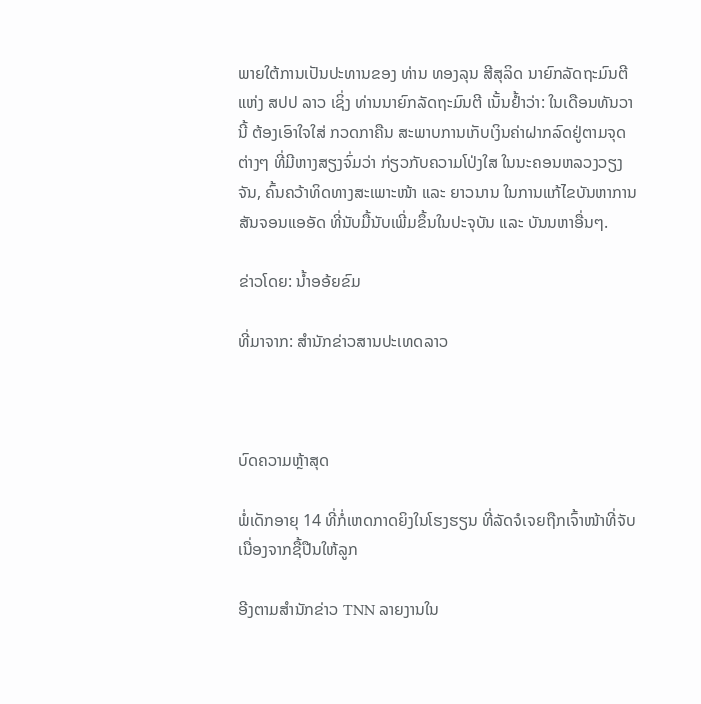ພາຍໃຕ້ການເປັນປະທານຂອງ ທ່ານ ທອງລຸນ ສີສຸລິດ ນາຍົກລັດຖະມົນຕີ ແຫ່ງ ສປປ ລາວ ເຊິ່ງ ທ່ານນາຍົກລັດຖະມົນຕີ ເນັ້ນຢໍ້າວ່າ: ໃນເດືອນທັນວານີ້ ຕ້ອງເອົາໃຈໃສ່ ກວດກາຄືນ ສະພາບການເກັບເງິນຄ່າຝາກລົດຢູ່ຕາມຈຸດຕ່າງໆ ທີ່ມີຫາງສຽງຈົ່ມວ່າ ກ່ຽວກັບຄວາມໂປ່ງໃສ ໃນນະຄອນຫລວງວຽງຈັນ, ຄົ້ນຄວ້າທິດທາງສະເພາະໜ້າ ແລະ ຍາວນານ ໃນການແກ້ໄຂບັນຫາການສັນຈອນແອອັດ ທີ່ນັບມື້ນັບເພີ່ມຂຶ້ນໃນປະຈຸບັນ ແລະ ບັນນຫາອື່ນໆ.

ຂ່າວໂດຍ: ນໍ້າອອ້ຍຂົມ

ທີ່ມາຈາກ: ສຳນັກຂ່າວສານປະເທດລາວ



ບົດຄວາມຫຼ້າສຸດ

ພໍ່ເດັກອາຍຸ 14 ທີ່ກໍ່ເຫດກາດຍິງໃນໂຮງຮຽນ ທີ່ລັດຈໍເຈຍຖືກເຈົ້າໜ້າທີ່ຈັບເນື່ອງຈາກຊື້ປືນໃຫ້ລູກ

ອີງຕາມສຳນັກຂ່າວ TNN ລາຍງານໃນ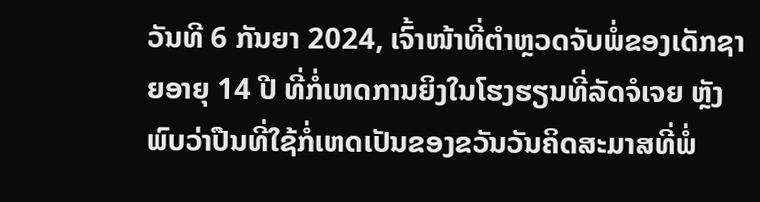ວັນທີ 6 ກັນຍາ 2024, ເຈົ້າໜ້າທີ່ຕຳຫຼວດຈັບພໍ່ຂອງເດັກຊາຍອາຍຸ 14 ປີ ທີ່ກໍ່ເຫດການຍິງໃນໂຮງຮຽນທີ່ລັດຈໍເຈຍ ຫຼັງພົບວ່າປືນທີ່ໃຊ້ກໍ່ເຫດເປັນຂອງຂວັນວັນຄິດສະມາສທີ່ພໍ່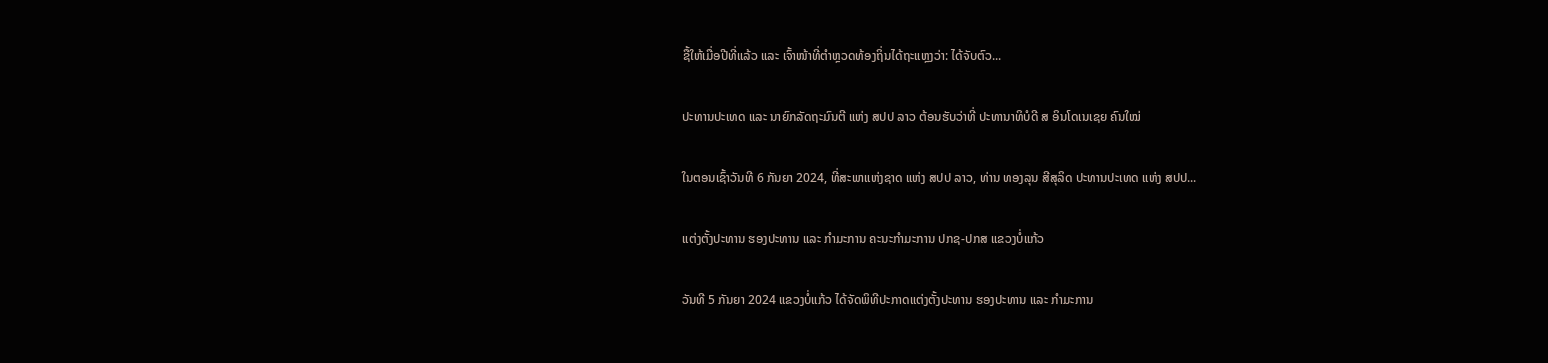ຊື້ໃຫ້ເມື່ອປີທີ່ແລ້ວ ແລະ ເຈົ້າໜ້າທີ່ຕຳຫຼວດທ້ອງຖິ່ນໄດ້ຖະແຫຼງວ່າ: ໄດ້ຈັບຕົວ...

ປະທານປະເທດ ແລະ ນາຍົກລັດຖະມົນຕີ ແຫ່ງ ສປປ ລາວ ຕ້ອນຮັບວ່າທີ່ ປະທານາທິບໍດີ ສ ອິນໂດເນເຊຍ ຄົນໃໝ່

ໃນຕອນເຊົ້າວັນທີ 6 ກັນຍາ 2024, ທີ່ສະພາແຫ່ງຊາດ ແຫ່ງ ສປປ ລາວ, ທ່ານ ທອງລຸນ ສີສຸລິດ ປະທານປະເທດ ແຫ່ງ ສປປ...

ແຕ່ງຕັ້ງປະທານ ຮອງປະທານ ແລະ ກຳມະການ ຄະນະກຳມະການ ປກຊ-ປກສ ແຂວງບໍ່ແກ້ວ

ວັນທີ 5 ກັນຍາ 2024 ແຂວງບໍ່ແກ້ວ ໄດ້ຈັດພິທີປະກາດແຕ່ງຕັ້ງປະທານ ຮອງປະທານ ແລະ ກຳມະການ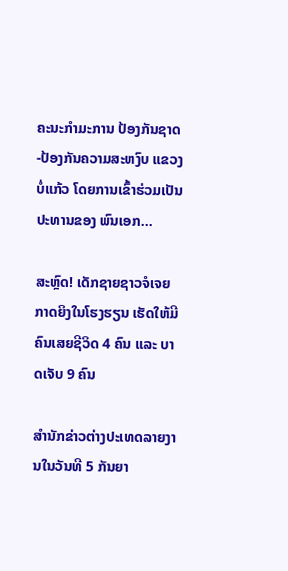ຄະນະກຳມະການ ປ້ອງກັນຊາດ-ປ້ອງກັນຄວາມສະຫງົບ ແຂວງບໍ່ແກ້ວ ໂດຍການເຂົ້າຮ່ວມເປັນປະທານຂອງ ພົນເອກ...

ສະຫຼົດ! ເດັກຊາຍຊາວຈໍເຈຍກາດຍິງໃນໂຮງຮຽນ ເຮັດໃຫ້ມີຄົນເສຍຊີວິດ 4 ຄົນ ແລະ ບາດເຈັບ 9 ຄົນ

ສຳນັກຂ່າວຕ່າງປະເທດລາຍງານໃນວັນທີ 5 ກັນຍາ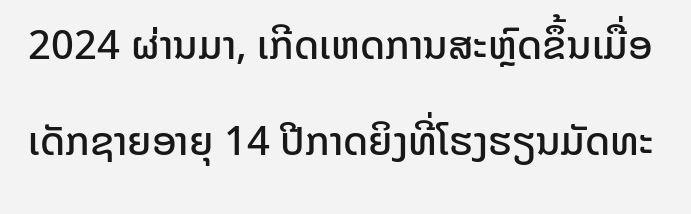2024 ຜ່ານມາ, ເກີດເຫດການສະຫຼົດຂຶ້ນເມື່ອເດັກຊາຍອາຍຸ 14 ປີກາດຍິງທີ່ໂຮງຮຽນມັດທະ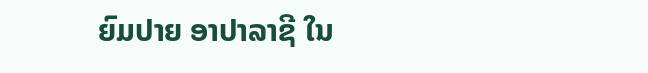ຍົມປາຍ ອາປາລາຊີ ໃນ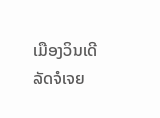ເມືອງວິນເດີ ລັດຈໍເຈຍ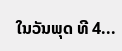ໃນວັນພຸດ ທີ 4...